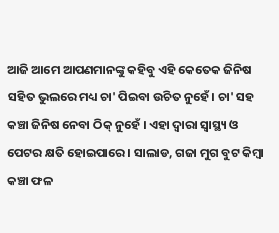ଆଜି ଆମେ ଆପଣମାନଙ୍କୁ କହିବୁ ଏହି କେତେକ ଜିନିଷ ସହିତ ଭୁଲରେ ମଧ୍ୟ ଚା' ପିଇବା ଉଚିତ ନୁହେଁ । ଚା' ସହ କଞ୍ଚା ଜିନିଷ ନେବା ଠିକ୍ ନୁହେଁ । ଏହା ଦ୍ୱାରା ସ୍ୱାସ୍ଥ୍ୟ ଓ ପେଟର କ୍ଷତି ହୋଇପାରେ । ସାଲାଡ, ଗଜା ମୁଗ ବୁଟ କିମ୍ବା କଞ୍ଚା ଫଳ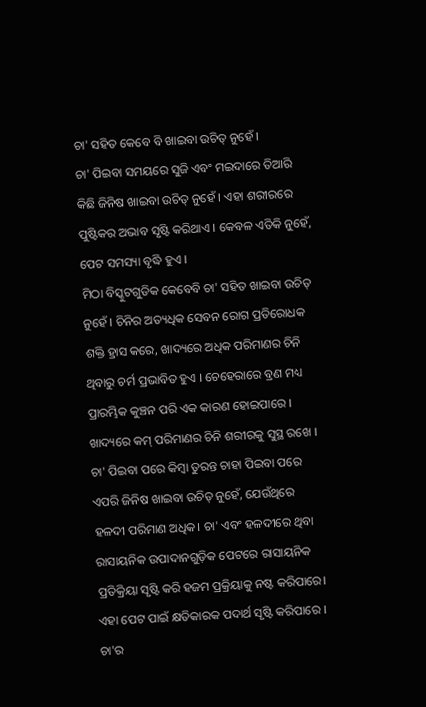ଚା' ସହିତ କେବେ ବି ଖାଇବା ଉଚିତ୍ ନୁହେଁ ।
ଚା' ପିଇବା ସମୟରେ ସୁଜି ଏବଂ ମଇଦାରେ ତିଆରି କିଛି ଜିନିଷ ଖାଇବା ଉଚିତ୍ ନୁହେଁ । ଏହା ଶରୀରରେ ପୁଷ୍ଟିକର ଅଭାବ ସୃଷ୍ଟି କରିଥାଏ । କେବଳ ଏତିକି ନୁହେଁ, ପେଟ ସମସ୍ୟା ବୃଦ୍ଧି ହୁଏ ।
ମିଠା ବିସ୍କୁଟଗୁଡିକ କେବେବି ଚା' ସହିତ ଖାଇବା ଉଚିତ୍ ନୁହେଁ । ଚିନିର ଅତ୍ୟଧିକ ସେବନ ରୋଗ ପ୍ରତିରୋଧକ ଶକ୍ତି ହ୍ରାସ କରେ, ଖାଦ୍ୟରେ ଅଧିକ ପରିମାଣର ଚିନି ଥିବାରୁ ଚର୍ମ ପ୍ରଭାବିତ ହୁଏ । ଚେହେରାରେ ବ୍ରଣ ମଧ୍ୟ ପ୍ରାରମ୍ଭିକ କୁଞ୍ଚନ ପରି ଏକ କାରଣ ହୋଇପାରେ । ଖାଦ୍ୟରେ କମ୍ ପରିମାଣର ଚିନି ଶରୀରକୁ ସୁସ୍ଥ ରଖେ ।
ଚା' ପିଇବା ପରେ କିମ୍ବା ତୁରନ୍ତ ଚାହା ପିଇବା ପରେ ଏପରି ଜିନିଷ ଖାଇବା ଉଚିତ୍ ନୁହେଁ, ଯେଉଁଥିରେ ହଳଦୀ ପରିମାଣ ଅଧିକ। ଚା' ଏବଂ ହଳଦୀରେ ଥିବା ରାସାୟନିକ ଉପାଦାନଗୁଡ଼ିକ ପେଟରେ ରାସାୟନିକ ପ୍ରତିକ୍ରିୟା ସୃଷ୍ଟି କରି ହଜମ ପ୍ରକ୍ରିୟାକୁ ନଷ୍ଟ କରିପାରେ। ଏହା ପେଟ ପାଇଁ କ୍ଷତିକାରକ ପଦାର୍ଥ ସୃଷ୍ଟି କରିପାରେ ।
ଚା'ର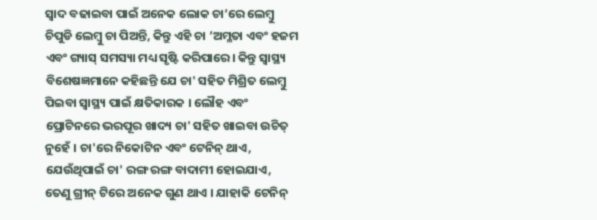ସ୍ୱାଦ ବଢାଇବା ପାଇଁ ଅନେକ ଲୋକ ଚା’ରେ ଲେମ୍ବୁ ଚିପୁଡି ଲେମ୍ବୁ ଚା ପିଅନ୍ତି, କିନ୍ତୁ ଏହି ଚା ’ଅମ୍ଳତା ଏବଂ ହଜମ ଏବଂ ଗ୍ୟାସ୍ ସମସ୍ୟା ମଧ୍ୟ ସୃଷ୍ଟି କରିପାରେ। କିନ୍ତୁ ସ୍ୱାସ୍ଥ୍ୟ ବିଶେଷଜ୍ଞମାନେ କହିଛନ୍ତି ଯେ ଚା' ସହିତ ମିଶ୍ରିତ ଲେମ୍ବୁ ପିଇବା ସ୍ୱାସ୍ଥ୍ୟ ପାଇଁ କ୍ଷତିକାରକ । ଲୌହ ଏବଂ ପ୍ରୋଟିନରେ ଭରପୂର ଖାଦ୍ୟ ଚା' ସହିତ ଖାଇବା ଉଚିତ୍ ନୁହେଁ । ଚା'ରେ ନିକୋଟିନ ଏବଂ ଟେନିନ୍ ଥାଏ, ଯେଉଁଥିପାଇଁ ଚା' ରଙ୍ଗ ରଙ୍ଗ ବାଦାମୀ ହୋଇଯାଏ, ତେଣୁ ଗ୍ରୀନ୍ ଟିରେ ଅନେକ ଗୁଣ ଥାଏ । ଯାହାକି ଟେନିନ୍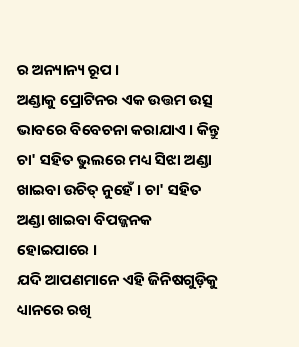ର ଅନ୍ୟାନ୍ୟ ରୂପ ।
ଅଣ୍ଡାକୁ ପ୍ରୋଟିନର ଏକ ଉତ୍ତମ ଉତ୍ସ ଭାବରେ ବିବେଚନା କରାଯାଏ । କିନ୍ତୁ ଚା' ସହିତ ଭୁଲରେ ମଧ୍ୟ ସିଝା ଅଣ୍ଡା ଖାଇବା ଉଚିତ୍ ନୁହେଁ । ଚା' ସହିତ ଅଣ୍ଡା ଖାଇବା ବିପଜ୍ଜନକ ହୋଇପାରେ ।
ଯଦି ଆପଣମାନେ ଏହି ଜିନିଷଗୁଡ଼ିକୁ ଧ୍ୟାନରେ ରଖି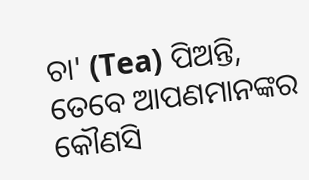ଚା' (Tea) ପିଅନ୍ତି, ତେବେ ଆପଣମାନଙ୍କର କୌଣସି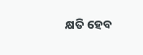କ୍ଷତି ହେବ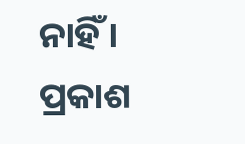ନାହିଁ ।
ପ୍ରକାଶ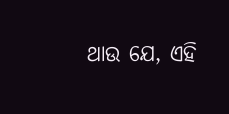ଥାଉ ଯେ, ଏହି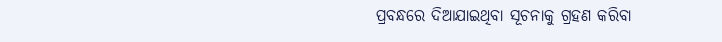ପ୍ରବନ୍ଧରେ ଦିଆଯାଇଥିବା ସୂଚନାକୁ ଗ୍ରହଣ କରିବା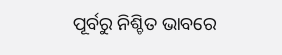ପୂର୍ବରୁ ନିଶ୍ଚିତ ଭାବରେ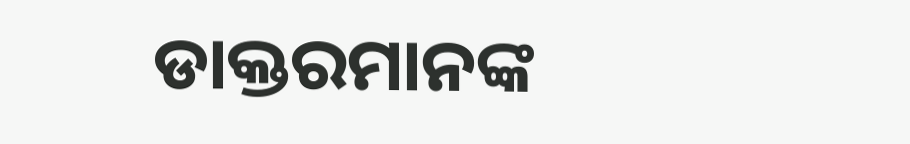ଡାକ୍ତରମାନଙ୍କ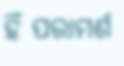ହିଁ ପରାମର୍ଶ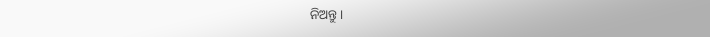ନିଅନ୍ତୁ ।